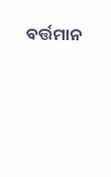ବର୍ତ୍ତମାନ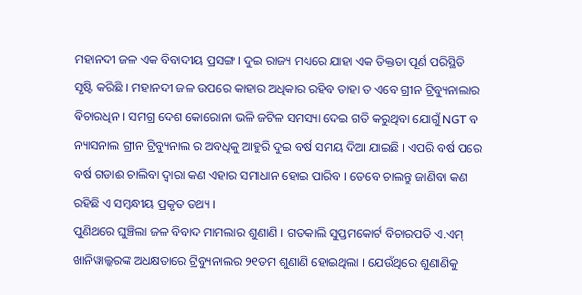ମହାନଦୀ ଜଳ ଏକ ବିବାଦୀୟ ପ୍ରସଙ୍ଗ । ଦୁଇ ରାଜ୍ୟ ମଧ୍ୟରେ ଯାହା ଏକ ତିକ୍ତତା ପୂର୍ଣ ପରିସ୍ଥିତି ସୃଷ୍ଟି କରିଛି । ମହାନଦୀ ଜଳ ଉପରେ କାହାର ଅଧିକାର ରହିବ ତାହା ତ ଏବେ ଗ୍ରୀନ ଟ୍ରିବ୍ୟୁନାଲାର ଵିଚାରଧିନ । ସମଗ୍ର ଦେଶ କୋରୋନା ଭଳି ଜଟିଳ ସମସ୍ୟା ଦେଇ ଗତି କରୁଥିବା ଯୋଗୁଁ NGT ବ ନ୍ୟାସନାଲ ଗ୍ରୀନ ଟ୍ରିବ୍ୟୁନାଲ ର ଅବଧିକୁ ଆହୁରି ଦୁଇ ବର୍ଷ ସମୟ ଦିଆ ଯାଇଛି । ଏପରି ବର୍ଷ ପରେ ବର୍ଷ ଗଡାଈ ଚାଲିବା ଦ୍ବାରା କଣ ଏହାର ସମାଧାନ ହୋଇ ପାରିବ । ତେବେ ଚାଲନ୍ତୁ ଜାଣିବା କଣ ରହିଛି ଏ ସମ୍ବନ୍ଧୀୟ ପ୍ରକୃତ ତଥ୍ୟ ।
ପୁଣିଥରେ ଘୁଞ୍ଚିଲା ଜଳ ବିବାଦ ମାମଲାର ଶୁଣାଣି । ଗତକାଲି ସୁପ୍ତମକୋର୍ଟ ବିଚାରପତି ଏ.ଏମ୍ ଖାନିୱାଲ୍କରଙ୍କ ଅଧକ୍ଷତାରେ ଟ୍ରିବ୍ୟୁନାଲର ୨୧ତମ ଶୁଣାଣି ହୋଇଥିଲା । ଯେଉଁଥିରେ ଶୁଣାଣିକୁ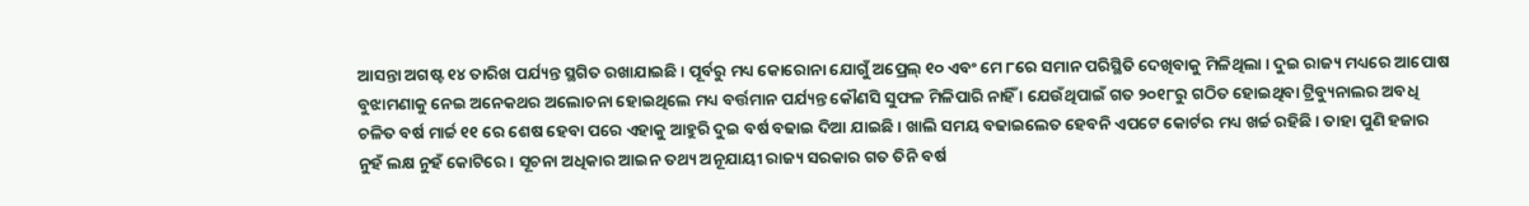ଆସନ୍ତା ଅଗଷ୍ଟ ୧୪ ତାରିଖ ପର୍ଯ୍ୟନ୍ତ ସ୍ଥଗିତ ରଖାଯାଇଛି । ପୂର୍ବରୁ ମଧ୍ୟ କୋରୋନା ଯୋଗୁଁ ଅପ୍ରେଲ୍ ୧୦ ଏବଂ ମେ ୮ରେ ସମାନ ପରିସ୍ଥିତି ଦେଖିବାକୁ ମିଳିଥିଲା । ଦୁଇ ରାଜ୍ୟ ମଧ୍ୟରେ ଆପୋଷ ବୁଝାମଣାକୁ ନେଇ ଅନେକଥର ଅଲୋଚନା ହୋଇଥିଲେ ମଧ୍ୟ ବର୍ତ୍ତମାନ ପର୍ଯ୍ୟନ୍ତ କୌଣସି ସୁଫଳ ମିଳିପାରି ନାହିଁ । ଯେଉଁଥିପାଇଁ ଗତ ୨୦୧୮ରୁ ଗଠିତ ହୋଇଥିବା ଟ୍ରିବ୍ୟୁନାଲର ଅବଧି ଚଳିତ ବର୍ଷ ମାର୍ଚ୍ଚ ୧୧ ରେ ଶେଷ ହେବା ପରେ ଏହାକୁ ଆହୁରି ଦୁଇ ବର୍ଷ ବଢାଇ ଦିଆ ଯାଇଛି । ଖାଲି ସମୟ ବଢାଇଲେତ ହେବନି ଏପଟେ କୋର୍ଟର ମଧ୍ୟ ଖର୍ଚ୍ଚ ରହିଛି । ତାହା ପୁଣି ହଜାର ନୁହଁ ଲକ୍ଷ ନୁହଁ କୋଟିରେ । ସୂଚନା ଅଧିକାର ଆଇନ ତଥ୍ୟ ଅନୂଯାୟୀ ରାଜ୍ୟ ସରକାର ଗତ ତିନି ବର୍ଷ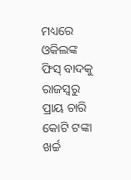ମଧ୍ୟରେ ଓକିଲଙ୍କ ଫିସ୍ ବାଦକୁ ରାଜସ୍ୱରୁ ପ୍ରାୟ ଚାରି କୋଟି ଟଙ୍କା ଖର୍ଚ୍ଚ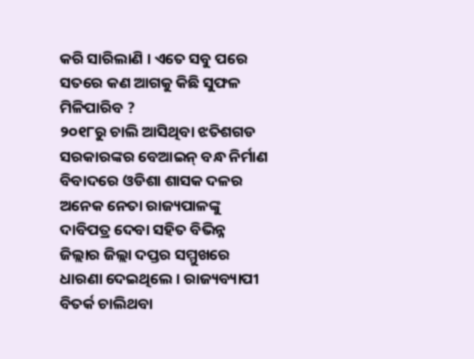କରି ସାରିଲାଣି । ଏତେ ସବୁ ପରେ ସତରେ କଣ ଆଗକୁ କିଛି ସୁଫଳ ମିଳିପାରିବ ?
୨୦୧୮ରୁ ଚାଲି ଆସିଥିବା ଝତିଶଗଡ ସରକାରଙ୍କର ବେଆଇନ୍ ବନ୍ଧ ନିର୍ମାଣ ବିବାଦରେ ଓଡିଶା ଶାସକ ଦଳର ଅନେକ ନେତା ରାଜ୍ୟପାଳଙ୍କୁ ଦାବିପତ୍ର ଦେବା ସହିତ ବିଭିନ୍ନ ଜିଲ୍ଲାର ଜିଲ୍ଲା ଦପ୍ତର ସମ୍ମୁଖରେ ଧାରଣା ଦେଇଥିଲେ । ରାଜ୍ୟବ୍ୟାପୀ ବିତର୍କ ଚାଲିଥବା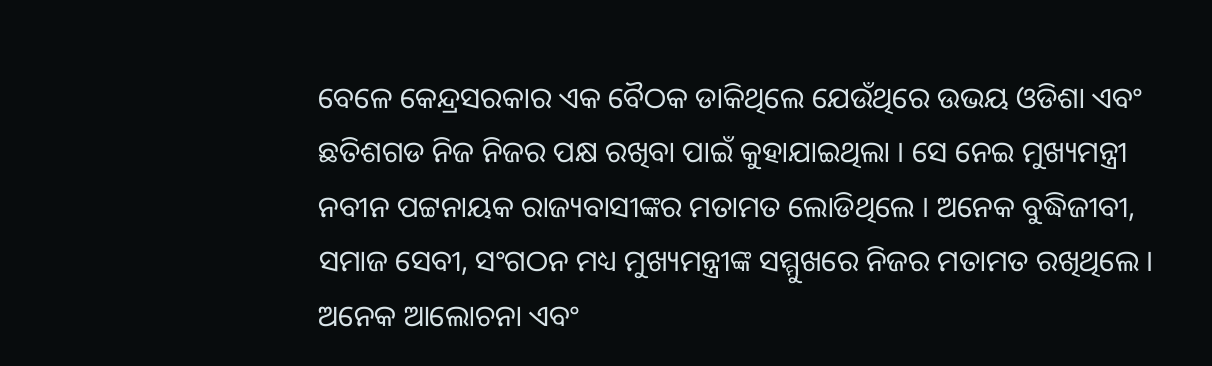ବେଳେ କେନ୍ଦ୍ରସରକାର ଏକ ବୈଠକ ଡାକିଥିଲେ ଯେଉଁଥିରେ ଉଭୟ ଓଡିଶା ଏବଂ ଛତିଶଗଡ ନିଜ ନିଜର ପକ୍ଷ ରଖିବା ପାଇଁ କୁହାଯାଇଥିଲା । ସେ ନେଇ ମୁଖ୍ୟମନ୍ତ୍ରୀ ନବୀନ ପଟ୍ଟନାୟକ ରାଜ୍ୟବାସୀଙ୍କର ମତାମତ ଲୋଡିଥିଲେ । ଅନେକ ବୁଦ୍ଧିଜୀବୀ, ସମାଜ ସେବୀ, ସଂଗଠନ ମଧ୍ୟ ମୁଖ୍ୟମନ୍ତ୍ରୀଙ୍କ ସମ୍ମୁଖରେ ନିଜର ମତାମତ ରଖିଥିଲେ । ଅନେକ ଆଲୋଚନା ଏବଂ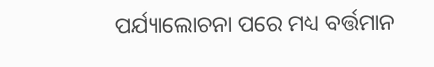ପର୍ଯ୍ୟାଲୋଚନା ପରେ ମଧ୍ୟ ବର୍ତ୍ତମାନ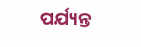ପର୍ଯ୍ୟନ୍ତ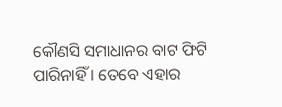କୌଣସି ସମାଧାନର ବାଟ ଫିଟି ପାରିନାହିଁ । ତେବେ ଏହାର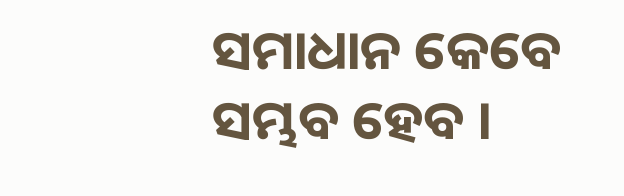ସମାଧାନ କେବେ ସମ୍ଭବ ହେବ ।